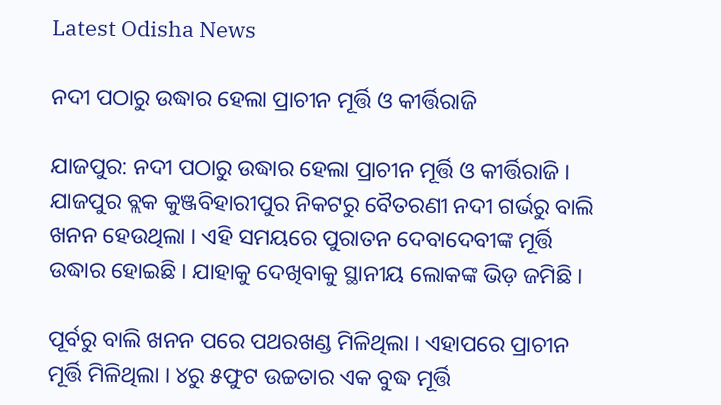Latest Odisha News

ନଦୀ ପଠାରୁ ଉଦ୍ଧାର ହେଲା ପ୍ରାଚୀନ ମୂର୍ତ୍ତି ଓ କୀର୍ତ୍ତିରାଜି

ଯାଜପୁର: ନଦୀ ପଠାରୁ ଉଦ୍ଧାର ହେଲା ପ୍ରାଚୀନ ମୂର୍ତ୍ତି ଓ କୀର୍ତ୍ତିରାଜି । ଯାଜପୁର ବ୍ଲକ କୁଞ୍ଜବିହାରୀପୁର ନିକଟରୁ ବୈତରଣୀ ନଦୀ ଗର୍ଭରୁ ବାଲି ଖନନ ହେଉଥିଲା । ଏହି ସମୟରେ ପୁରାତନ ଦେବାଦେବୀଙ୍କ ମୂର୍ତ୍ତି ଉଦ୍ଧାର ହୋଇଛି । ଯାହାକୁ ଦେଖିବାକୁ ସ୍ଥାନୀୟ ଲୋକଙ୍କ ଭିଡ଼ ଜମିଛି ।

ପୂର୍ବରୁ ବାଲି ଖନନ ପରେ ପଥରଖଣ୍ଡ ମିଳିଥିଲା । ଏହାପରେ ପ୍ରାଚୀନ ମୂର୍ତ୍ତି ମିଳିଥିଲା । ୪ରୁ ୫ଫୁଟ ଉଚ୍ଚତାର ଏକ ବୁଦ୍ଧ ମୂର୍ତ୍ତି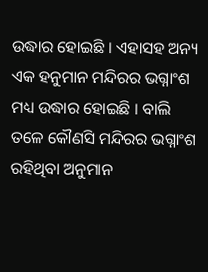ଉଦ୍ଧାର ହୋଇଛି । ଏହାସହ ଅନ୍ୟ ଏକ ହନୁମାନ ମନ୍ଦିରର ଭଗ୍ନାଂଶ ମଧ୍ୟ ଉଦ୍ଧାର ହୋଇଛି । ବାଲି ତଳେ କୌଣସି ମନ୍ଦିରର ଭଗ୍ନାଂଶ ରହିଥିବା ଅନୁମାନ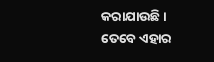କରାଯାଉଛି । ତେବେ ଏହାର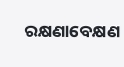ରକ୍ଷଣାବେକ୍ଷଣ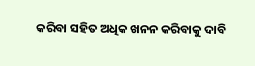କରିବା ସହିତ ଅଧିକ ଖନନ କରିବାକୁ ଦାବି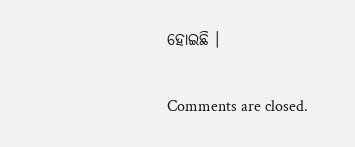ହୋଇଛି ।

Comments are closed.